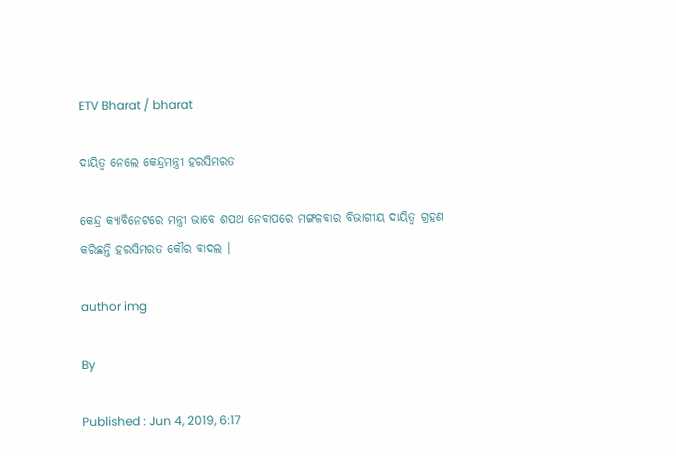ETV Bharat / bharat

ଦାୟିତ୍ବ ନେଲେ କେନ୍ଦ୍ରମନ୍ତ୍ରୀ ହରସିମରତ

କେନ୍ଦ୍ର କ୍ୟାବିନେଟରେ ମନ୍ତ୍ରୀ ଭାବେ ଶପଥ ନେବାପରେ ମଙ୍ଗଳବାର ବିଭାଗୀୟ ଦାୟିତ୍ବ ଗ୍ରହଣ କରିଛନ୍ତି ହରସିମରତ କୌର ବାଦଲ ।

author img

By

Published : Jun 4, 2019, 6:17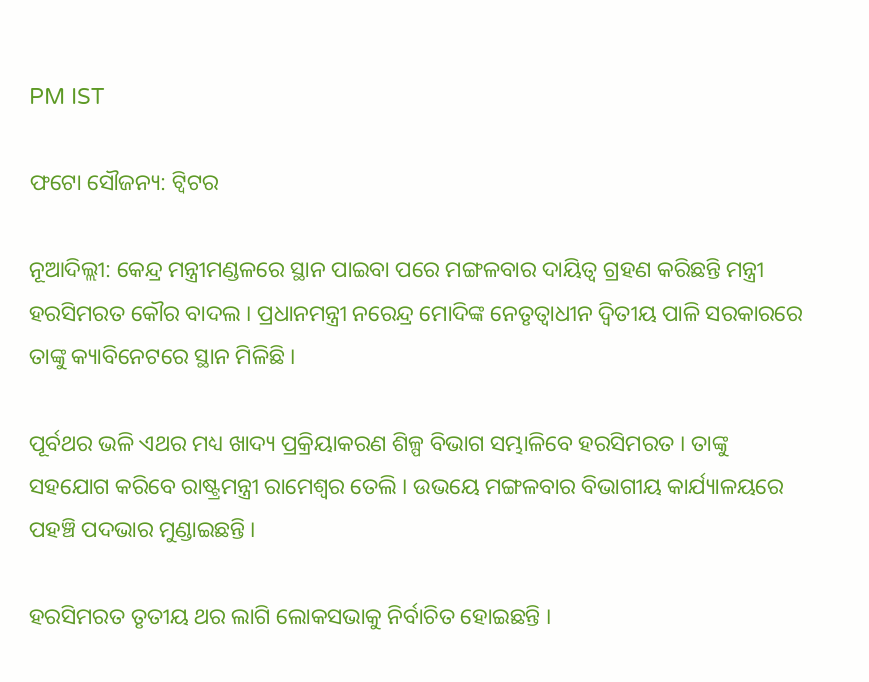PM IST

ଫଟୋ ସୌଜନ୍ୟ: ଟ୍ବିଟର

ନୂଆଦିଲ୍ଲୀ: କେନ୍ଦ୍ର ମନ୍ତ୍ରୀମଣ୍ଡଳରେ ସ୍ଥାନ ପାଇବା ପରେ ମଙ୍ଗଳବାର ଦାୟିତ୍ବ ଗ୍ରହଣ କରିଛନ୍ତି ମନ୍ତ୍ରୀ ହରସିମରତ କୌର ବାଦଲ । ପ୍ରଧାନମନ୍ତ୍ରୀ ନରେନ୍ଦ୍ର ମୋଦିଙ୍କ ନେତୃତ୍ବାଧୀନ ଦ୍ବିତୀୟ ପାଳି ସରକାରରେ ତାଙ୍କୁ କ୍ୟାବିନେଟରେ ସ୍ଥାନ ମିଳିଛି ।

ପୂର୍ବଥର ଭଳି ଏଥର ମଧ୍ୟ ଖାଦ୍ୟ ପ୍ରକ୍ରିୟାକରଣ ଶିଳ୍ପ ବିଭାଗ ସମ୍ଭାଳିବେ ହରସିମରତ । ତାଙ୍କୁ ସହଯୋଗ କରିବେ ରାଷ୍ଟ୍ରମନ୍ତ୍ରୀ ରାମେଶ୍ବର ତେଲି । ଉଭୟେ ମଙ୍ଗଳବାର ବିଭାଗୀୟ କାର୍ଯ୍ୟାଳୟରେ ପହଞ୍ଚି ପଦଭାର ମୁଣ୍ଡାଇଛନ୍ତି ।

ହରସିମରତ ତୃତୀୟ ଥର ଲାଗି ଲୋକସଭାକୁ ନିର୍ବାଚିତ ହୋଇଛନ୍ତି ।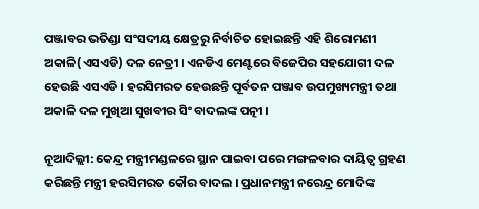ପଞ୍ଜାବର ଭତିଣ୍ଡା ସଂସଦୀୟ କ୍ଷେତ୍ରରୁ ନିର୍ବାଚିତ ହୋଇଛନ୍ତି ଏହି ଶିରୋମଣୀ ଅକାଳି(ଏସଏଡି) ଦଳ ନେତ୍ରୀ । ଏନଡିଏ ମେଣ୍ଟରେ ବିଜେପିର ସହଯୋଗୀ ଦଳ ହେଉଛି ଏସଏଡି । ହରସିମରତ ହେଉଛନ୍ତି ପୂର୍ବତନ ପଞ୍ଜାବ ଉପମୁଖ୍ୟମନ୍ତ୍ରୀ ତଥା ଅକାଳି ଦଳ ମୁଖିଆ ସୁଖବୀର ସିଂ ବାଦଲଙ୍କ ପତ୍ନୀ ।

ନୂଆଦିଲ୍ଲୀ: କେନ୍ଦ୍ର ମନ୍ତ୍ରୀମଣ୍ଡଳରେ ସ୍ଥାନ ପାଇବା ପରେ ମଙ୍ଗଳବାର ଦାୟିତ୍ବ ଗ୍ରହଣ କରିଛନ୍ତି ମନ୍ତ୍ରୀ ହରସିମରତ କୌର ବାଦଲ । ପ୍ରଧାନମନ୍ତ୍ରୀ ନରେନ୍ଦ୍ର ମୋଦିଙ୍କ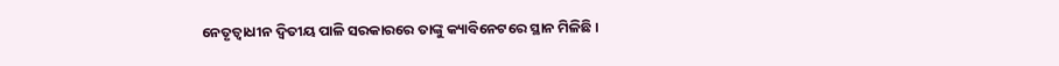ନେତୃତ୍ବାଧୀନ ଦ୍ବିତୀୟ ପାଳି ସରକାରରେ ତାଙ୍କୁ କ୍ୟାବିନେଟରେ ସ୍ଥାନ ମିଳିଛି ।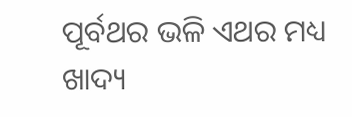ପୂର୍ବଥର ଭଳି ଏଥର ମଧ୍ୟ ଖାଦ୍ୟ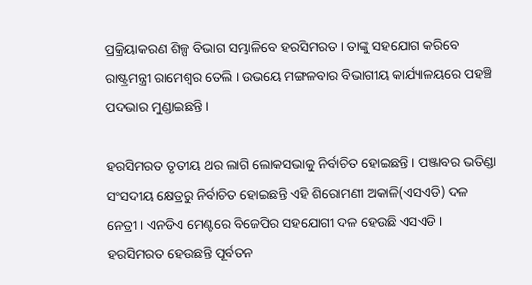ପ୍ରକ୍ରିୟାକରଣ ଶିଳ୍ପ ବିଭାଗ ସମ୍ଭାଳିବେ ହରସିମରତ । ତାଙ୍କୁ ସହଯୋଗ କରିବେ ରାଷ୍ଟ୍ରମନ୍ତ୍ରୀ ରାମେଶ୍ବର ତେଲି । ଉଭୟେ ମଙ୍ଗଳବାର ବିଭାଗୀୟ କାର୍ଯ୍ୟାଳୟରେ ପହଞ୍ଚି ପଦଭାର ମୁଣ୍ଡାଇଛନ୍ତି ।

ହରସିମରତ ତୃତୀୟ ଥର ଲାଗି ଲୋକସଭାକୁ ନିର୍ବାଚିତ ହୋଇଛନ୍ତି । ପଞ୍ଜାବର ଭତିଣ୍ଡା ସଂସଦୀୟ କ୍ଷେତ୍ରରୁ ନିର୍ବାଚିତ ହୋଇଛନ୍ତି ଏହି ଶିରୋମଣୀ ଅକାଳି(ଏସଏଡି) ଦଳ ନେତ୍ରୀ । ଏନଡିଏ ମେଣ୍ଟରେ ବିଜେପିର ସହଯୋଗୀ ଦଳ ହେଉଛି ଏସଏଡି । ହରସିମରତ ହେଉଛନ୍ତି ପୂର୍ବତନ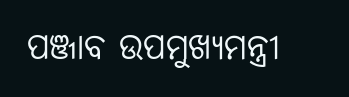ପଞ୍ଜାବ ଉପମୁଖ୍ୟମନ୍ତ୍ରୀ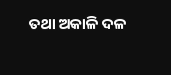ତଥା ଅକାଳି ଦଳ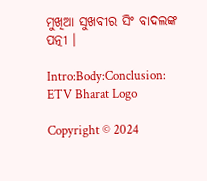ମୁଖିଆ ସୁଖବୀର ସିଂ ବାଦଲଙ୍କ ପତ୍ନୀ ।

Intro:Body:Conclusion:
ETV Bharat Logo

Copyright © 2024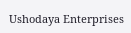Ushodaya Enterprises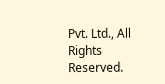Pvt. Ltd., All Rights Reserved.